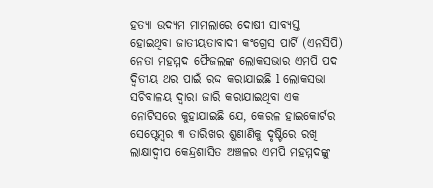ହତ୍ୟା ଉଦ୍ୟମ ମାମଲାରେ ଦୋଷୀ ସାବ୍ୟସ୍ତ ହୋଇଥିବା ଜାତୀୟତାବାଦୀ କଂଗ୍ରେସ ପାର୍ଟି (ଏନସିପି) ନେତା ମହମ୍ମଦ ଫୈଜଲଙ୍କ ଲୋକସଭାର ଏମପି ପଦ ଦ୍ଵିତୀୟ ଥର ପାଇଁ ରଦ୍ଦ କରାଯାଇଛି l ଲୋକସଭା ସଚିବାଳୟ ଦ୍ୱାରା ଜାରି କରାଯାଇଥିବା ଏକ ନୋଟିସରେ କୁହାଯାଇଛି ଯେ, କେରଳ ହାଇକୋର୍ଟର ସେପ୍ଟେମ୍ବର ୩ ତାରିଖର ଶୁଣାଣିକୁ ଦୃଷ୍ଟିରେ ରଖି ଲାକ୍ଷାଦ୍ୱୀପ କେନ୍ଦ୍ରଶାସିତ ଅଞ୍ଚଳର ଏମପି ମହମ୍ମଦଙ୍କୁ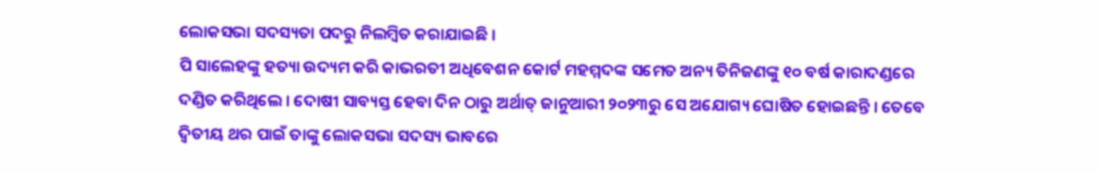ଲୋକସଭା ସଦସ୍ୟତା ପଦରୁ ନିଲମ୍ବିତ କରାଯାଇଛି ।
ପି ସାଲେହଙ୍କୁ ହତ୍ୟା ଉଦ୍ୟମ କରି କାଭରତୀ ଅଧିବେଶନ କୋର୍ଟ ମହମ୍ମଦଙ୍କ ସମେତ ଅନ୍ୟ ତିନିଜଣଙ୍କୁ ୧୦ ବର୍ଷ କାରାଦଣ୍ଡରେ ଦଣ୍ଡିତ କରିଥିଲେ । ଦୋଷୀ ସାବ୍ୟସ୍ତ ହେବା ଦିନ ଠାରୁ ଅର୍ଥାତ୍ ଜାନୁଆରୀ ୨୦୨୩ରୁ ସେ ଅଯୋଗ୍ୟ ଘୋଷିତ ହୋଇଛନ୍ତି । ତେବେ ଦ୍ୱିତୀୟ ଥର ପାଇଁ ତାଙ୍କୁ ଲୋକସଭା ସଦସ୍ୟ ଭାବରେ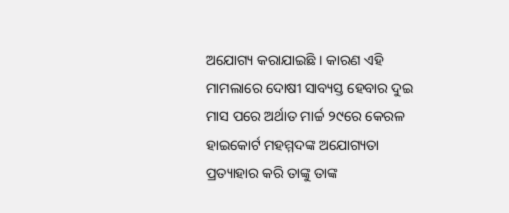ଅଯୋଗ୍ୟ କରାଯାଇଛି । କାରଣ ଏହି ମାମଲାରେ ଦୋଷୀ ସାବ୍ୟସ୍ତ ହେବାର ଦୁଇ ମାସ ପରେ ଅର୍ଥାତ ମାର୍ଚ୍ଚ ୨୯ରେ କେରଳ ହାଇକୋର୍ଟ ମହମ୍ମଦଙ୍କ ଅଯୋଗ୍ୟତା ପ୍ରତ୍ୟାହାର କରି ତାଙ୍କୁ ତାଙ୍କ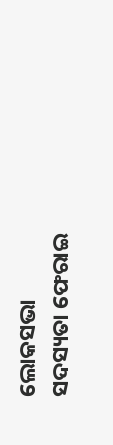ଲୋକସଭା ସଦସ୍ୟତା ଫେରାଇ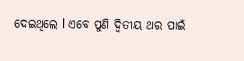ଦେଇଥିଲେ l ଏବେ ପୁଣି ଦ୍ଵିତୀୟ ଥର ପାଇଁ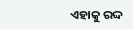ଏହାକୁ ରଦ୍ଦ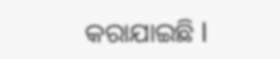କରାଯାଇଛି l